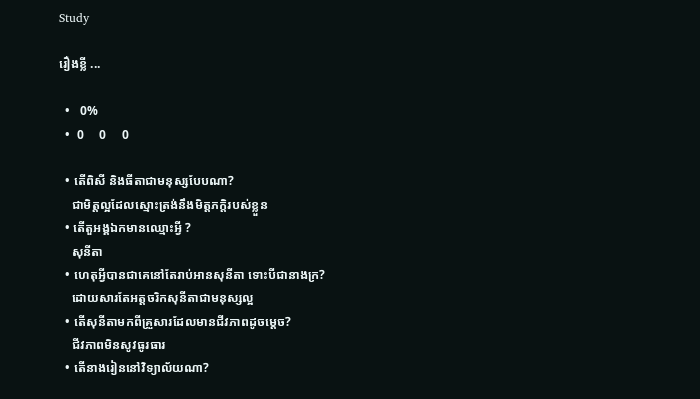Study

រឿងខ្លី ...

  •   0%
  •  0     0     0

  • តើពិសី និងធីតាជាមនុស្សបែបណា?
    ជាមិត្តល្អដែលស្មោះត្រង់នឹងមិត្តភក្តិរបស់ខ្លួន
  • តើតួអង្គឯកមានឈ្មោះអ្វី ?
    សុនីតា
  • ហេតុអ្វីបានជាគេនៅតែរាប់អានសុនីតា ទោះបីជានាងក្រ?
    ដោយសារតែអត្តចរិកសុនីតាជាមនុស្សល្អ
  • តើសុនីតាមកពីគ្រួសារដែលមានជីវភាពដូចម្តេច?
    ជីវភាពមិនសូវធូរធារ
  • តើនាងរៀននៅវិទ្យាល័យណា?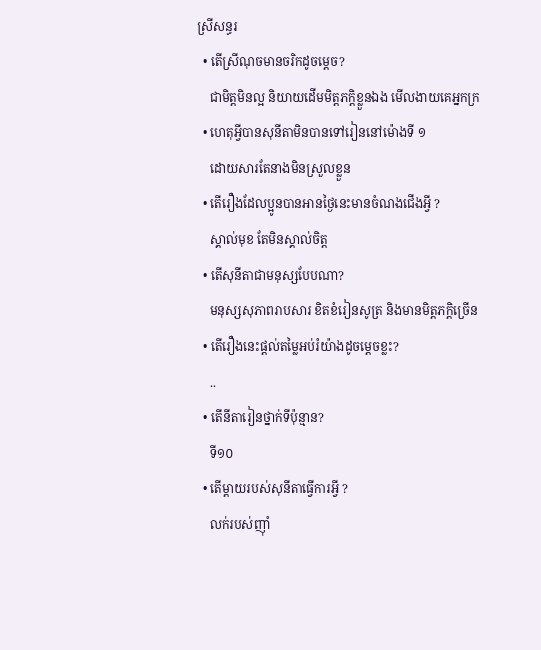ស្រីសន្ធរ
  • តើស្រីណុចមានចរិកដូចម្តេច?
    ជាមិត្តមិនល្អ និយាយដើមមិត្តភក្តិខ្លួនឯង មើលងាយគេអ្នកក្រ
  • ហេតុអ្វីបានសុនីតាមិនបានទៅរៀននៅម៉ោងទី ១
    ដោយសារតែនាងមិនស្រួលខ្លួន
  • តើរឿងដែលប្អូនបានអានថ្ងៃនេះមានចំណងជើងអ្វី ?
    ស្គាល់មុខ តែមិនស្គាល់ចិត្ត
  • តើសុនីតាជាមនុស្សបែបណា?
    មនុស្សសុភាពរាបសារ ខិតខំរៀនសូត្រ និងមានមិត្តភក្តិច្រើន
  • តើរឿងនេះផ្តល់តម្លៃអប់រំយ៉ាងដូចម្តេចខ្លះ?
    ..
  • តើនីតារៀនថ្នាក់ទីប៉ុន្មាន?
    ទី១០
  • តើម្តាយរបស់សុនីតាធ្វើការអ្វី ?
    លក់របស់ញ៉ាំ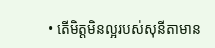• តើមិត្តមិនល្អរបស់សុនីតាមាន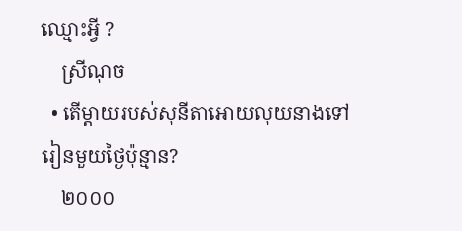ឈ្មោះអ្វី ?
    ស្រីណុច
  • តើម្តាយរបស់សុនីតាអោយលុយនាងទៅរៀនមួយថ្ងៃប៉ុន្មាន?
    ២០០០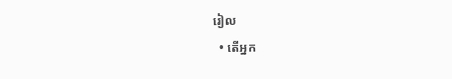រៀល
  • តើអ្នក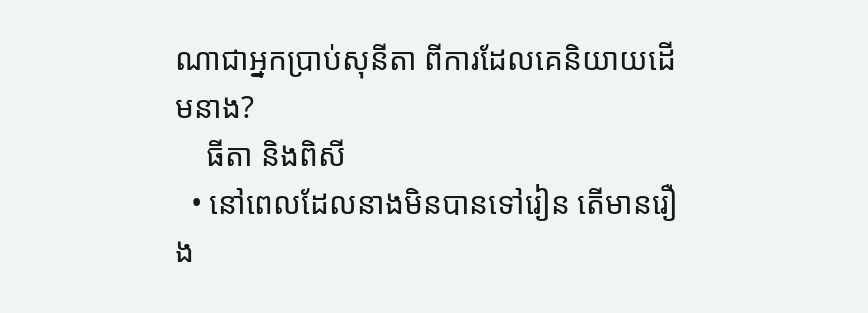ណាជាអ្នកប្រាប់សុនីតា ពីការដែលគេនិយាយដើមនាង?
    ធីតា និងពិសី
  • នៅពេលដែលនាងមិនបានទៅរៀន តើមានរឿង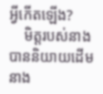អ្វីកើតឡើង?
    មិត្តរបស់នាងបាននិយាយដើមនាង